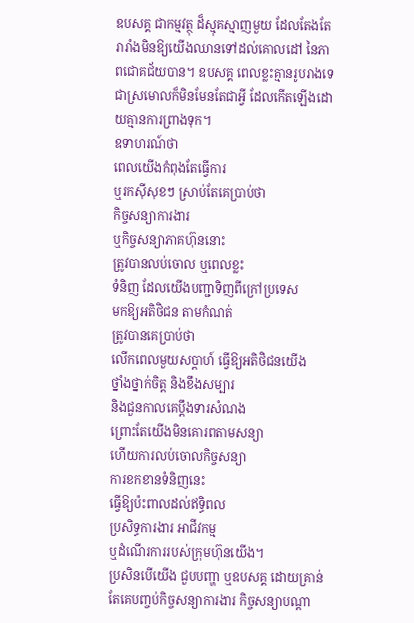ឧបសគ្គ ជាកម្មវត្ថុ ដ៏ស្មុគស្មាញមួយ ដែលតែងតែរារាំងមិនឱ្យយើងឈានទៅដល់គោលដៅ នៃភាពជោគជ័យបាន។ ឧបសគ្គ ពេលខ្លះគ្មានរូបរាងទេ ជាស្រមោលក៏មិនមែនតែជាអ្វី ដែលកើតឡើងដោយគ្មានការព្រាងទុក។
ឧទាហរណ៍ថា
ពេលយើងកំពុងតែធ្វើការ
ឬរកស៊ីសុខៗ ស្រាប់តែគេប្រាប់ថា
កិច្ចសន្យាការងារ
ឬកិច្ចសន្យាភាគហ៊ុននោះ
ត្រូវបានលប់ចោល ឬពេលខ្លះ
ទំនិញ ដែលយើងបញ្ជាទិញពីក្រៅប្រទេស
មកឱ្យអតិថិជន តាមកំណត់
ត្រូវបានគេប្រាប់ថា
លើកពេលមួយសប្តាហ៍ ធ្វើឱ្យអតិថិជនយើង
ថ្នាំងថ្នាក់ចិត្ត និងខឹងសម្បារ
និងជួនកាលគេប្តឹងទារសំណង
ព្រោះតែយើងមិនគោរពតាមសន្យា
ហើយការលប់ចោលកិច្ចសន្យា
ការខកខានទំនិញនេះ
ធ្វើឱ្យប៉ះពាលដល់ឥទ្ធិពល
ប្រសិទ្ធការងារ អាជីវកម្ម
ឬដំណើរការរបស់ក្រុមហ៊ុនយើង។
ប្រសិនបើយើង ជួបបញ្ហា ឬឧបសគ្គ ដោយគ្រាន់តែគេបញ្ចប់កិច្ចសន្យាការងារ កិច្ចសន្យាបណ្តា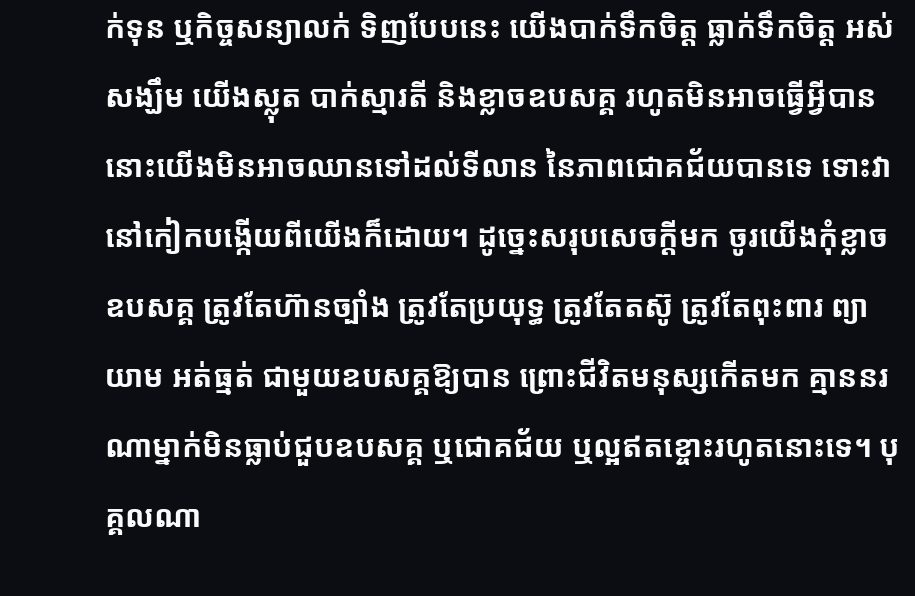ក់ទុន ឬកិច្ចសន្យាលក់ ទិញបែបនេះ យើងបាក់ទឹកចិត្ត ធ្លាក់ទឹកចិត្ត អស់សង្ឃឹម យើងស្លុត បាក់ស្មារតី និងខ្លាចឧបសគ្គ រហូតមិនអាចធ្វើអ្វីបាន នោះយើងមិនអាចឈានទៅដល់ទីលាន នៃភាពជោគជ័យបានទេ ទោះវានៅកៀកបង្កើយពីយើងក៏ដោយ។ ដូច្នេះសរុបសេចក្តីមក ចូរយើងកុំខ្លាចឧបសគ្គ ត្រូវតែហ៊ានច្បាំង ត្រូវតែប្រយុទ្ធ ត្រូវតែតស៊ូ ត្រូវតែពុះពារ ព្យាយាម អត់ធ្មត់ ជាមួយឧបសគ្គឱ្យបាន ព្រោះជីវិតមនុស្សកើតមក គ្មាននរណាម្នាក់មិនធ្លាប់ជួបឧបសគ្គ ឬជោគជ័យ ឬល្អឥតខ្ចោះរហូតនោះទេ។ បុគ្គលណា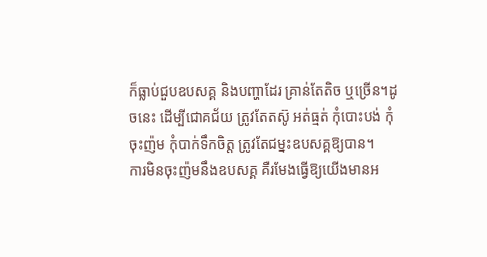ក៏ធ្លាប់ជួបឧបសគ្គ និងបញ្ហាដែរ គ្រាន់តែតិច ឬច្រើន។ដូចនេះ ដើម្បីជោគជ័យ ត្រូវតែតស៊ូ អត់ធ្មត់ កុំបោះបង់ កុំចុះញ៉ម កុំបាក់ទឹកចិត្ត ត្រូវតែជម្នះឧបសគ្គឱ្យបាន។
ការមិនចុះញ៉មនឹងឧបសគ្គ គឺរមែងធ្វើឱ្យយើងមានអ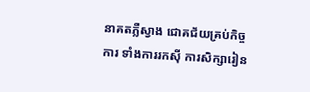នាគតភ្លឺស្វាង ជោគជ័យគ្រប់កិច្ចការ ទាំងការរកស៊ី ការសិក្សារៀន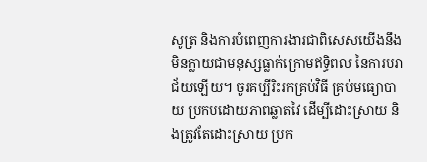សូត្រ និងការបំពេញការងារជាពិសេសយើងនឹងមិនក្លាយជាមនុស្សធ្លាក់ក្រោមឥទ្ធិពល នៃការបរាជ័យឡើយ។ ចូរគប្បីរិះរកគ្រប់វិធី គ្រប់មធ្យោបាយ ប្រកបដោយភាពឆ្លាតវៃ ដើម្បីដោះស្រាយ និងត្រូវតែដោះស្រាយ ប្រក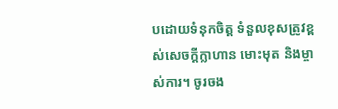បដោយទំនុកចិត្ត ទំនួលខុសត្រូវខ្ពស់សេចក្ដីក្លាហាន មោះមុត និងម្ចាស់ការ។ ចូរចង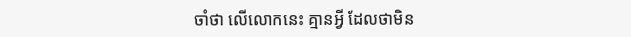ចាំថា លើលោកនេះ គ្មានអ្វី ដែលថាមិន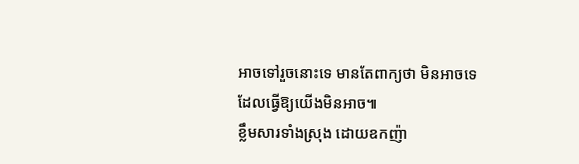អាចទៅរួចនោះទេ មានតែពាក្យថា មិនអាចទេ ដែលធ្វើឱ្យយើងមិនអាច៕
ខ្លឹមសារទាំងស្រុង ដោយឧកញ៉ា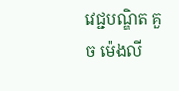វេជ្ជបណ្ឌិត គួច ម៉េងលី